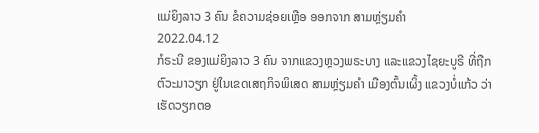ແມ່ຍິງລາວ 3 ຄົນ ຂໍຄວາມຊ່ອຍເຫຼືອ ອອກຈາກ ສາມຫຼ່ຽມຄຳ
2022.04.12
ກໍຣະນີ ຂອງແມ່ຍິງລາວ 3 ຄົນ ຈາກແຂວງຫຼວງພຣະບາງ ແລະແຂວງໄຊຍະບູຣີ ທີ່ຖືກຕົວະມາວຽກ ຢູ່ໃນເຂດເສຖກິຈພິເສດ ສາມຫຼ່ຽມຄໍາ ເມືອງຕົ້ນເຜິ້ງ ແຂວງບໍ່ແກ້ວ ວ່າເຮັດວຽກຕອ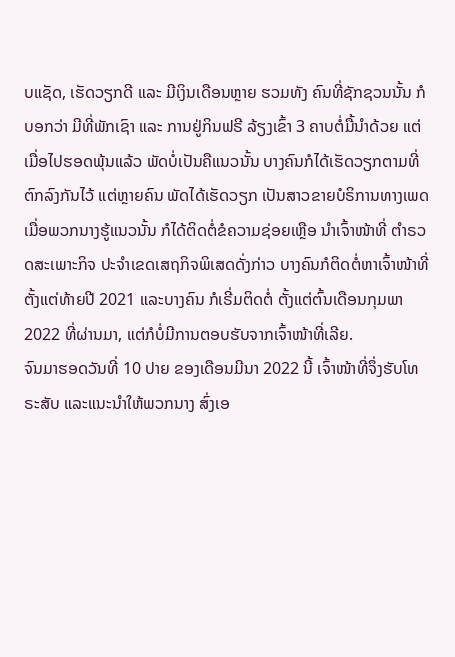ບແຊັດ, ເຮັດວຽກດີ ແລະ ມີເງິນເດືອນຫຼາຍ ຮວມທັງ ຄົນທີ່ຊັກຊວນນັ້ນ ກໍບອກວ່າ ມີທີ່ພັກເຊົາ ແລະ ການຢູ່ກິນຟຣີ ລ້ຽງເຂົ້າ 3 ຄາບຕໍ່ມື້ນໍາດ້ວຍ ແຕ່ເມື່ອໄປຮອດພຸ້ນແລ້ວ ພັດບໍ່ເປັນຄືແນວນັ້ນ ບາງຄົນກໍໄດ້ເຮັດວຽກຕາມທີ່ຕົກລົງກັນໄວ້ ແຕ່ຫຼາຍຄົນ ພັດໄດ້ເຮັດວຽກ ເປັນສາວຂາຍບໍຣິການທາງເພດ ເມື່ອພວກນາງຮູ້ແນວນັ້ນ ກໍໄດ້ຕິດຕໍ່ຂໍຄວາມຊ່ອຍເຫຼືອ ນໍາເຈົ້າໜ້າທີ່ ຕໍາຣວດສະເພາະກິຈ ປະຈໍາເຂດເສຖກິຈພິເສດດັ່ງກ່າວ ບາງຄົນກໍຕິດຕໍ່ຫາເຈົ້າໜ້າທີ່ ຕັ້ງແຕ່ທ້າຍປີ 2021 ແລະບາງຄົນ ກໍເຣີ່ມຕິດຕໍ່ ຕັ້ງແຕ່ຕົ້ນເດືອນກຸມພາ 2022 ທີ່ຜ່ານມາ, ແຕ່ກໍບໍ່ມີການຕອບຮັບຈາກເຈົ້າໜ້າທີ່ເລີຍ.
ຈົນມາຮອດວັນທີ່ 10 ປາຍ ຂອງເດືອນມີນາ 2022 ນີ້ ເຈົ້າໜ້າທີ່ຈຶ່ງຮັບໂທຣະສັບ ແລະແນະນໍາໃຫ້ພວກນາງ ສົ່ງເອ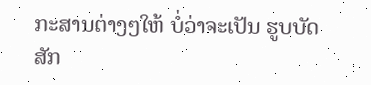ກະສານຕ່າງໆໃຫ້ ບໍ່ວ່າຈະເປັນ ຮູບບັດສັກ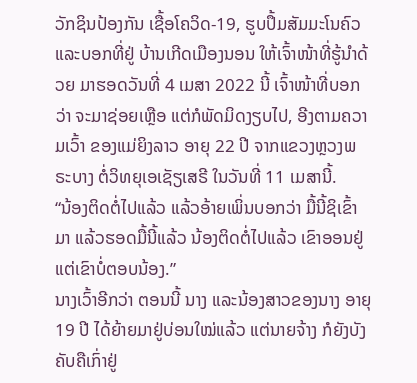ວັກຊິນປ້ອງກັນ ເຊື້ອໂຄວິດ-19, ຮູບປຶ້ມສັມມະໂນຄົວ ແລະບອກທີ່ຢູ່ ບ້ານເກີດເມືອງນອນ ໃຫ້ເຈົ້າໜ້າທີ່ຮູ້ນໍາດ້ວຍ ມາຮອດວັນທີ່ 4 ເມສາ 2022 ນີ້ ເຈົ້າໜ້າທີ່ບອກວ່າ ຈະມາຊ່ອຍເຫຼືອ ແຕ່ກໍພັດມິດງຽບໄປ, ອີງຕາມຄວາມເວົ້າ ຂອງແມ່ຍິງລາວ ອາຍຸ 22 ປີ ຈາກແຂວງຫຼວງພຣະບາງ ຕໍ່ວິທຍຸເອເຊັຽເສຣີ ໃນວັນທີ່ 11 ເມສານີ້.
“ນ້ອງຕິດຕໍ່ໄປແລ້ວ ແລ້ວອ້າຍເພິ່ນບອກວ່າ ມື້ນີ້ຊິເຂົ້າມາ ແລ້ວຮອດມື້ນີ້ແລ້ວ ນ້ອງຕິດຕໍ່ໄປແລ້ວ ເຂົາອອນຢູ່ ແຕ່ເຂົາບໍ່ຕອບນ້ອງ.”
ນາງເວົ້າອີກວ່າ ຕອນນີ້ ນາງ ແລະນ້ອງສາວຂອງນາງ ອາຍຸ 19 ປີ ໄດ້ຍ້າຍມາຢູ່ບ່ອນໃໝ່ແລ້ວ ແຕ່ນາຍຈ້າງ ກໍຍັງບັງຄັບຄືເກົ່າຢູ່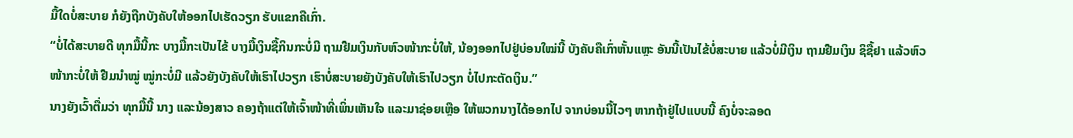ມື້ໃດບໍ່ສະບາຍ ກໍຍັງຖືກບັງຄັບໃຫ້ອອກໄປເຮັດວຽກ ຮັບແຂກຄືເກົ່າ.
“ບໍ່ໄດ້ສະບາຍດີ ທຸກມື້ນີ້ກະ ບາງມື້ກະເປັນໄຂ້ ບາງມື້ເງິນຊື້ກິນກະບໍ່ມີ ຖາມຢືມເງິນກັບຫົວໜ້າກະບໍ່ໃຫ້, ນ້ອງອອກໄປຢູ່ບ່ອນໃໝ່ນີ້ ບັງຄັບຄືເກົ່າຫັ້ນແຫຼະ ອັນນີ້ເປັນໄຂ້ບໍ່ສະບາຍ ແລ້ວບໍ່ມີເງິນ ຖາມຢືມເງິນ ຊິຊື້ຢາ ແລ້ວຫົວໜ້າກະບໍ່ໃຫ້ ຢືມນໍາໝູ່ ໝູ່ກະບໍ່ມີ ແລ້ວຍັງບັງຄັບໃຫ້ເຮົາໄປວຽກ ເຮົາບໍ່ສະບາຍຍັງບັງຄັບໃຫ້ເຮົາໄປວຽກ ບໍ່ໄປກະຕັດເງິນ.”
ນາງຍັງເວົ້າຕື່ມວ່າ ທຸກມື້ນີ້ ນາງ ແລະນ້ອງສາວ ຄອງຖ້າແຕ່ໃຫ້ເຈົ້າໜ້າທີ່ເພິ່ນເຫັນໃຈ ແລະມາຊ່ອຍເຫຼືອ ໃຫ້ພວກນາງໄດ້ອອກໄປ ຈາກບ່ອນນີ້ໄວໆ ຫາກຖ້າຢູ່ໄປແບບນີ້ ຄົງບໍ່ຈະລອດ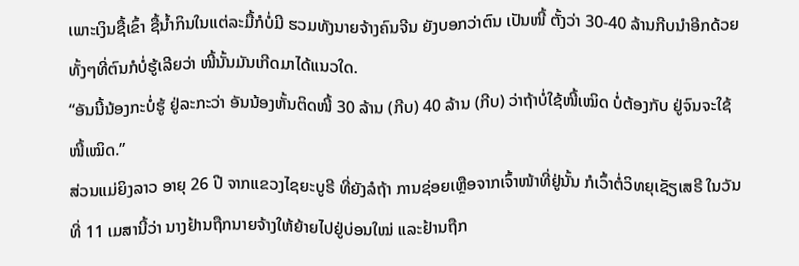ເພາະເງິນຊື້ເຂົ້າ ຊື້ນໍ້າກິນໃນແຕ່ລະມື້ກໍບໍ່ມີ ຮວມທັງນາຍຈ້າງຄົນຈີນ ຍັງບອກວ່າຕົນ ເປັນໜີ້ ຕັ້ງວ່າ 30-40 ລ້ານກີບນໍາອີກດ້ວຍ ທັ້ງໆທີ່ຕົນກໍບໍ່ຮູ້ເລີຍວ່າ ໜີ້ນັ້ນມັນເກີດມາໄດ້ແນວໃດ.
“ອັນນີ້ນ້ອງກະບໍ່ຮູ້ ຢູ່ລະກະວ່າ ອັນນ້ອງຫັ້ນຕິດໜີ້ 30 ລ້ານ (ກີບ) 40 ລ້ານ (ກີບ) ວ່າຖ້າບໍ່ໃຊ້ໜີ້ເໝິດ ບໍ່ຕ້ອງກັບ ຢູ່ຈົນຈະໃຊ້ໜີ້ເໝິດ.”
ສ່ວນແມ່ຍິງລາວ ອາຍຸ 26 ປີ ຈາກແຂວງໄຊຍະບູຣີ ທີ່ຍັງລໍຖ້າ ການຊ່ອຍເຫຼືອຈາກເຈົ້າໜ້າທີ່ຢູ່ນັ້ນ ກໍເວົ້າຕໍ່ວິທຍຸເຊັຽເສຣີ ໃນວັນທີ່ 11 ເມສານີ້ວ່າ ນາງຢ້ານຖືກນາຍຈ້າງໃຫ້ຍ້າຍໄປຢູ່ບ່ອນໃໝ່ ແລະຢ້ານຖືກ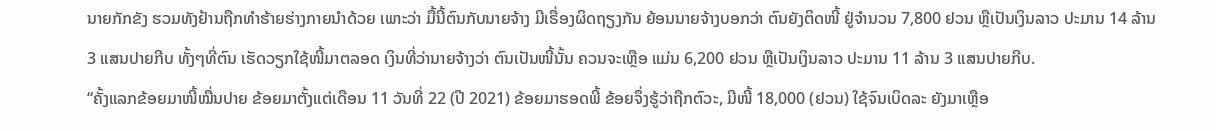ນາຍກັກຂັງ ຮວມທັງຢ້ານຖືກທໍາຮ້າຍຮ່າງກາຍນໍາດ້ວຍ ເພາະວ່າ ມື້ນີ້ຕົນກັບນາຍຈ້າງ ມີເຣື່ອງຜິດຖຽງກັນ ຍ້ອນນາຍຈ້າງບອກວ່າ ຕົນຍັງຕິດໜີ້ ຢູ່ຈໍານວນ 7,800 ຢວນ ຫຼືເປັນເງິນລາວ ປະມານ 14 ລ້ານ 3 ແສນປາຍກີບ ທັ້ງໆທີ່ຕົນ ເຮັດວຽກໃຊ້ໜີ້ມາຕລອດ ເງິນທີ່ວ່ານາຍຈ້າງວ່າ ຕົນເປັນໜີ້ນັ້ນ ຄວນຈະເຫຼືອ ແມ່ນ 6,200 ຢວນ ຫຼືເປັນເງິນລາວ ປະມານ 11 ລ້ານ 3 ແສນປາຍກີບ.
“ຄັ້ງແລກຂ້ອຍມາໜີ້ໝື່ນປາຍ ຂ້ອຍມາຕັ້ງແຕ່ເດືອນ 11 ວັນທີ່ 22 (ປີ 2021) ຂ້ອຍມາຮອດພີ້ ຂ້ອຍຈຶ່ງຮູ້ວ່າຖືກຕົວະ, ມີໜີ້ 18,000 (ຢວນ) ໃຊ້ຈົນເບິດລະ ຍັງມາເຫຼືອ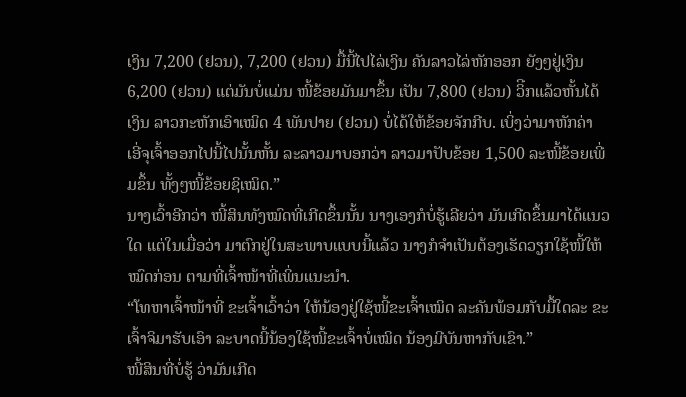ເງິນ 7,200 (ຢວນ), 7,200 (ຢວນ) ມື້ນີ້ໄປໄລ່ເງິນ ຄັນລາວໄລ່ຫັກອອກ ຍັງໆຢູ່ເງິນ 6,200 (ຢວນ) ແຕ່ມັນບໍ່ແມ່ນ ໜີ້ຂ້ອຍມັນມາຂຶ້ນ ເປັນ 7,800 (ຢວນ) ວິີກແລ້ວຫັ້ນໄດ້ເງິນ ລາວກະຫັກເອົາເໝິດ 4 ພັນປາຍ (ຢວນ) ບໍ່ໄດ້ໃຫ້ຂ້ອຍຈັກກີບ. ເບິ່ງວ່າມາຫັກຄ່າ ເອີ່ຈຸເຈົ້າອອກໄປນີ້ໄປນັ້ນຫັ້ນ ລະລາວມາບອກວ່າ ລາວມາປັບຂ້ອຍ 1,500 ລະໜີ້ຂ້ອຍເພີ່ມຂຶ້ນ ທັ້ງໆໜີ້ຂ້ອຍຊິເໝິດ.”
ນາງເວົ້າອີກວ່າ ໜີ້ສິນທັງໝົດທີ່ເກີດຂຶ້ນນັ້ນ ນາງເອງກໍບໍ່ຮູ້ເລີຍວ່າ ມັນເກີດຂຶ້ນມາໄດ້ແນວໃດ ແຕ່ໃນເມື່ອວ່າ ມາຕົກຢູ່ໃນສະພາບແບບນີ້ແລ້ວ ນາງກໍຈໍາເປັນຕ້ອງເຮັດວຽກໃຊ້ໜີ້ໃຫ້ໝົດກ່ອນ ຕາມທີ່ເຈົ້າໜ້າທີ່ເພິ່ນແນະນໍາ.
“ໂທຫາເຈົ້າໜ້າທີ່ ຂະເຈົ້າເວົ້າວ່າ ໃຫ້ນ້ອງຢູ່ໃຊ້ໜີ້ຂະເຈົ້າເໝິດ ລະຄັນພ້ອມກັບມື້ໃດລະ ຂະເຈົ້າຈິມາຮັບເອົາ ລະບາດນີ້ນ້ອງໃຊ້ໜີ້ຂະເຈົ້າບໍ່ເໝິດ ນ້ອງມີບັນຫາກັບເຂົາ.”
ໜີ້ສິນທີ່ບໍ່ຮູ້ ວ່າມັນເກີດ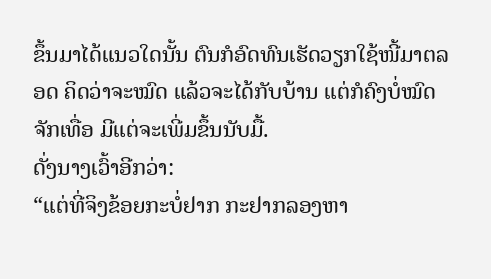ຂຶ້ນມາໄດ້ແນວໃດນັ້ນ ຕົນກໍອົດທົນເຮັດວຽກໃຊ້ໜີ້ມາຕລອດ ຄິດວ່າຈະໝົດ ແລ້ວຈະໄດ້ກັບບ້ານ ແຕ່ກໍຄົງບໍ່ໝົດຈັກເທື່ອ ມີແຕ່ຈະເພີ່ມຂຶ້ນນັບມື້.
ດັ່ງນາງເວົ້າອີກວ່າ:
“ແຕ່ທີ່ຈິງຂ້ອຍກະບໍ່ຢາກ ກະຢາກລອງຫາ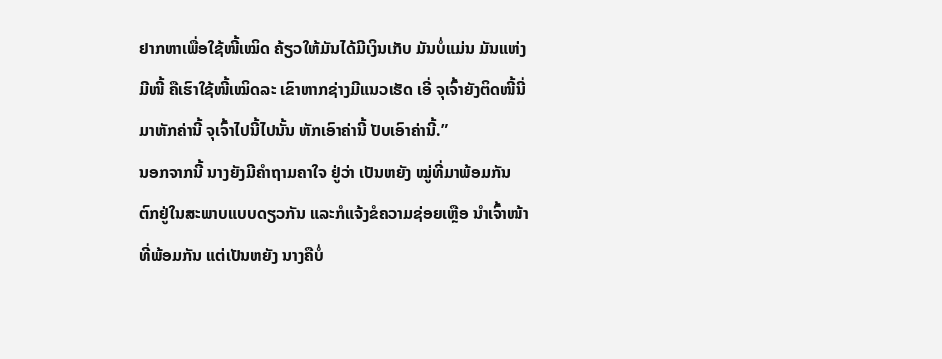ຢາກຫາເພື່ອໃຊ້ໜີ້ເໝິດ ຄ້ຽວໃຫ້ມັນໄດ້ມີເງິນເກັບ ມັນບໍ່ແມ່ນ ມັນແຫ່ງມີໜີ້ ຄືເຮົາໃຊ້ໜີ້ເໝິດລະ ເຂົາຫາກຊ່າງມີແນວເຮັດ ເອີ່ ຈຸເຈົ້າຍັງຕິດໜີ້ນີ່ ມາຫັກຄ່ານີ້ ຈຸເຈົ້າໄປນີ້ໄປນັ້ນ ຫັກເອົາຄ່ານີ້ ປັບເອົາຄ່ານີ້.”
ນອກຈາກນີ້ ນາງຍັງມີຄໍາຖາມຄາໃຈ ຢູ່ວ່າ ເປັນຫຍັງ ໝູ່ທີ່ມາພ້ອມກັນ ຕົກຢູ່ໃນສະພາບແບບດຽວກັນ ແລະກໍແຈ້ງຂໍຄວາມຊ່ອຍເຫຼືອ ນໍາເຈົ້າໜ້າທີ່ພ້ອມກັນ ແຕ່ເປັນຫຍັງ ນາງຄືບໍ່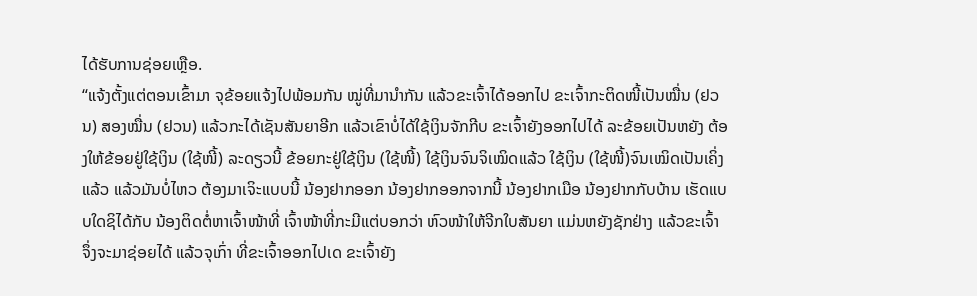ໄດ້ຮັບການຊ່ອຍເຫຼືອ.
“ແຈ້ງຕັ້ງແຕ່ຕອນເຂົ້າມາ ຈຸຂ້ອຍແຈ້ງໄປພ້ອມກັນ ໝູ່ທີ່ມານໍາກັນ ແລ້ວຂະເຈົ້າໄດ້ອອກໄປ ຂະເຈົ້າກະຕິດໜີ້ເປັນໝື່ນ (ຢວນ) ສອງໝື່ນ (ຢວນ) ແລ້ວກະໄດ້ເຊັນສັນຍາອີກ ແລ້ວເຂົາບໍ່ໄດ້ໃຊ້ເງິນຈັກກີບ ຂະເຈົ້າຍັງອອກໄປໄດ້ ລະຂ້ອຍເປັນຫຍັງ ຕ້ອງໃຫ້ຂ້ອຍຢູ່ໃຊ້ເງິນ (ໃຊ້ໜີ້) ລະດຽວນີ້ ຂ້ອຍກະຢູ່ໃຊ້ເງິນ (ໃຊ້ໜີ້) ໃຊ້ເງິນຈົນຈິເໝິດແລ້ວ ໃຊ້ເງິນ (ໃຊ້ໜີ້)ຈົນເໝິດເປັນເຄິ່ງແລ້ວ ແລ້ວມັນບໍ່ໄຫວ ຕ້ອງມາເຈິະແບບນີ້ ນ້ອງຢາກອອກ ນ້ອງຢາກອອກຈາກນີ້ ນ້ອງຢາກເມືອ ນ້ອງຢາກກັບບ້ານ ເຮັດແບບໃດຊິໄດ້ກັບ ນ້ອງຕິດຕໍ່ຫາເຈົ້າໜ້າທີ່ ເຈົ້າໜ້າທີ່ກະມີແຕ່ບອກວ່າ ຫົວໜ້າໃຫ້ຈີກໃບສັນຍາ ແມ່ນຫຍັງຊັກຢ່າງ ແລ້ວຂະເຈົ້າ ຈຶ່ງຈະມາຊ່ອຍໄດ້ ແລ້ວຈຸເກົ່າ ທີ່ຂະເຈົ້າອອກໄປເດ ຂະເຈົ້າຍັງ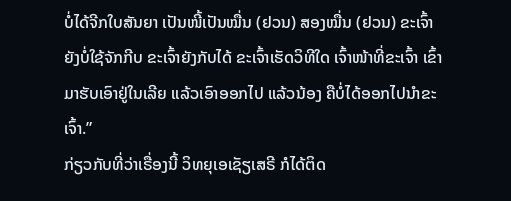ບໍ່ໄດ້ຈີກໃບສັນຍາ ເປັນໜີ້ເປັນໝື່ນ (ຢວນ) ສອງໝື່ນ (ຢວນ) ຂະເຈົ້າຍັງບໍ່ໃຊ້ຈັກກີບ ຂະເຈົ້າຍັງກັບໄດ້ ຂະເຈົ້າເຮັດວິທີໃດ ເຈົ້າໜ້າທີ່ຂະເຈົ້າ ເຂົ້າມາຮັບເອົາຢູ່ໃນເລີຍ ແລ້ວເອົາອອກໄປ ແລ້ວນ້ອງ ຄືບໍ່ໄດ້ອອກໄປນໍາຂະເຈົ້າ.”
ກ່ຽວກັບທີ່ວ່າເຣື່ອງນີ້ ວິທຍຸເອເຊັຽເສຣີ ກໍໄດ້ຕິດ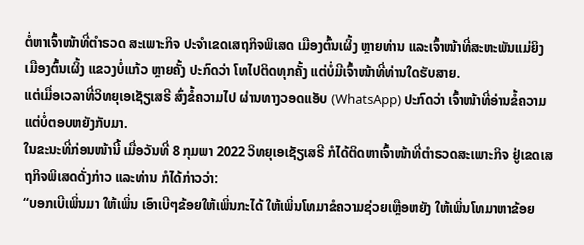ຕໍ່ຫາເຈົ້າໜ້າທີ່ຕໍາຣວດ ສະເພາະກິຈ ປະຈໍາເຂດເສຖກິຈພິເສດ ເມືອງຕົ້ນເຜິ້ງ ຫຼາຍທ່ານ ແລະເຈົ້າໜ້າທີ່ສະຫະພັນແມ່ຍິງ ເມືອງຕົ້ນເຜິ້ງ ແຂວງບໍ່ແກ້ວ ຫຼາຍຄັ້ງ ປະກົດວ່າ ໂທໄປຕິດທຸກຄັ້ງ ແຕ່ບໍ່ມີເຈົ້າໜ້າທີ່ທ່ານໃດຮັບສາຍ.
ແຕ່ເມື່ອເວລາທີ່ວິທຍຸເອເຊັຽເສຣີ ສົ່ງຂໍ້ຄວາມໄປ ຜ່ານທາງວອດແອັບ (WhatsApp) ປະກົດວ່າ ເຈົ້າໜ້າທີ່ອ່ານຂ້ໍຄວາມ ແຕ່ບໍ່ຕອບຫຍັງກັບມາ.
ໃນຂະນະທີ່ກ່ອນໜ້ານີ້ ເມື່ອວັນທີ່ 8 ກຸມພາ 2022 ວິທຍຸເອເຊັຽເສຣີ ກໍໄດ້ຕິດຫາເຈົ້າໜ້າທີ່ຕໍາຣວດສະເພາະກິຈ ຢູ່ເຂດເສຖກິຈພິເສດດັ່ງກ່າວ ແລະທ່ານ ກໍໄດ້ກ່າວວ່າ:
“ບອກເບີເພິ່ນມາ ໃຫ້ເພິ່ນ ເອົາເບີໆຂ້ອຍໃຫ້ເພິ່ນກະໄດ້ ໃຫ້ເພິ່ນໂທມາຂໍຄວາມຊ່ວຍເຫຼືອຫຍັງ ໃຫ້ເພິ່ນໂທມາຫາຂ້ອຍ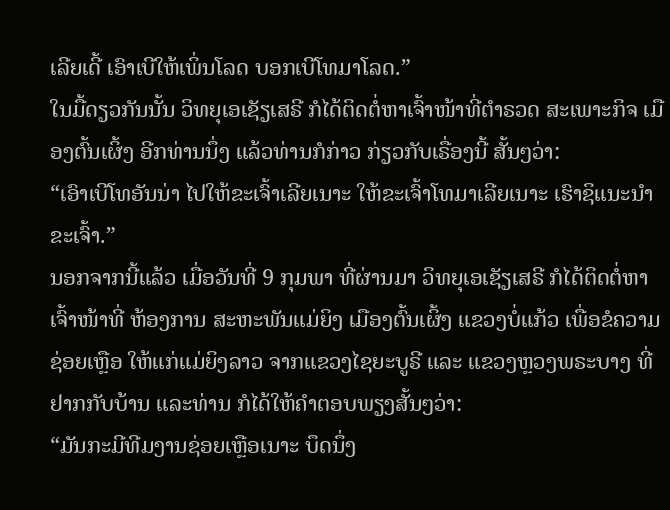ເລີຍເດີ້ ເອົາເບີໃຫ້ເພິ່ນໂລດ ບອກເບີໂທມາໂລດ.”
ໃນມື້ດຽວກັນນັ້ນ ວິທຍຸເອເຊັຽເສຣີ ກໍໄດ້ຕິດຕໍ່ຫາເຈົ້າໜ້າທີ່ຕໍາຣວດ ສະເພາະກິຈ ເມືອງຕົ້ນເຜິ້ງ ອີກທ່ານນຶ່ງ ແລ້ວທ່ານກໍກ່າວ ກ່ຽວກັບເຣື່ອງນີ້ ສັ້ນໆວ່າ:
“ເອົາເບີໂທອັນນ່າ ໄປໃຫ້ຂະເຈົ້າເລີຍເນາະ ໃຫ້ຂະເຈົ້າໂທມາເລີຍເນາະ ເຮົາຊິແນະນໍາຂະເຈົ້າ.”
ນອກຈາກນີ້ແລ້ວ ເມື່ອວັນທີ່ 9 ກຸມພາ ທີ່ຜ່ານມາ ວິທຍຸເອເຊັຽເສຣີ ກໍໄດ້ຕິດຕໍ່ຫາເຈົ້າໜ້າທີ່ ຫ້ອງການ ສະຫະພັນແມ່ຍິງ ເມືອງຕົ້ນເຜິ້ງ ແຂວງບໍ່ແກ້ວ ເພື່ອຂໍຄວາມຊ່ອຍເຫຼືອ ໃຫ້ແກ່ແມ່ຍິງລາວ ຈາກແຂວງໄຊຍະບູຣີ ແລະ ແຂວງຫຼວງພຣະບາງ ທີ່ຢາກກັບບ້ານ ແລະທ່ານ ກໍໄດ້ໃຫ້ຄໍາຕອບພຽງສັ້ນໆວ່າ:
“ມັນກະມີທີມງານຊ່ອຍເຫຼືອເນາະ ບຶດນຶ່ງ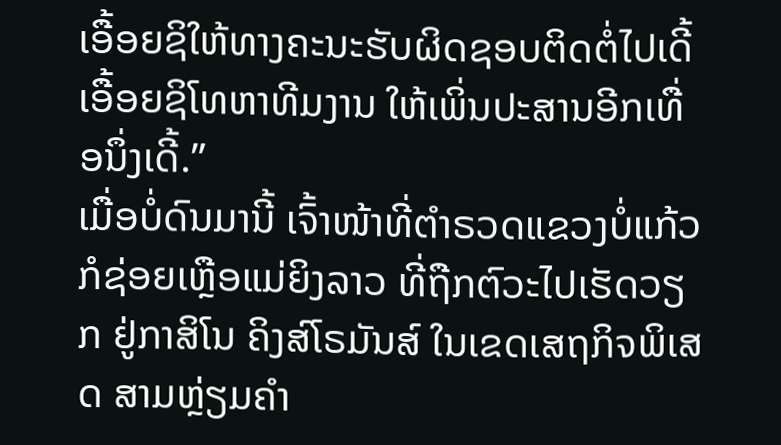ເອື້ອຍຊິໃຫ້ທາງຄະນະຮັບຜິດຊອບຕິດຕໍ່ໄປເດີ້ ເອື້ອຍຊິໂທຫາທີມງານ ໃຫ້ເພິ່ນປະສານອີກເທື່ອນຶ່ງເດີ້.”
ເມື່ອບໍ່ດົນມານີ້ ເຈົ້າໜ້າທີ່ຕໍາຣວດແຂວງບໍ່ແກ້ວ ກໍຊ່ອຍເຫຼືອແມ່ຍິງລາວ ທີ່ຖືກຕົວະໄປເຮັດວຽກ ຢູ່ກາສິໂນ ຄິງສ໌ໂຣມັນສ໌ ໃນເຂດເສຖກິຈພິເສດ ສາມຫຼ່ຽມຄໍາ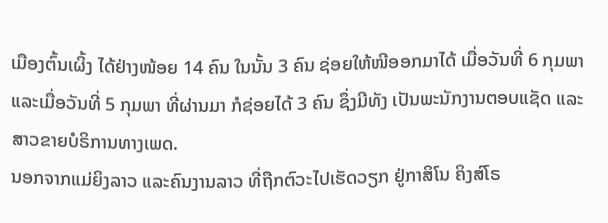ເມືອງຕົ້ນເຜິ້ງ ໄດ້ຢ່າງໜ້ອຍ 14 ຄົນ ໃນນັ້ນ 3 ຄົນ ຊ່ອຍໃຫ້ໜີອອກມາໄດ້ ເມື່ອວັນທີ່ 6 ກຸມພາ ແລະເມື່ອວັນທີ່ 5 ກຸມພາ ທີ່ຜ່ານມາ ກໍຊ່ອຍໄດ້ 3 ຄົນ ຊຶ່ງມີທັງ ເປັນພະນັກງານຕອບແຊັດ ແລະສາວຂາຍບໍຣິການທາງເພດ.
ນອກຈາກແມ່ຍິງລາວ ແລະຄົນງານລາວ ທີ່ຖືກຕົວະໄປເຮັດວຽກ ຢູ່ກາສິໂນ ຄິງສ໌ໂຣ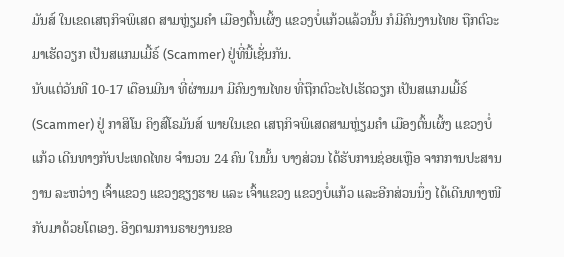ມັນສ໌ ໃນເຂດເສຖກິຈພິເສດ ສາມຫຼ່ຽມຄໍາ ເມືອງຕົ້ນເຜິ້ງ ແຂວງບໍ່ແກ້ວແລ້ວນັ້ນ ກໍມີຄົນງານໄທຍ ຖືກຕົວະມາເຮັດວຽກ ເປັນສແກມເມີ້ຣ໌ (Scammer) ຢູ່ທີ່ນີ້ເຊັ່ນກັນ.
ນັບແຕ່ວັນທີ 10-17 ເດືອນມີນາ ທີ່ຜ່ານມາ ມີຄົນງານໄທຍ ທີ່ຖືກຕົວະໄປເຮັດວຽກ ເປັນສແກມເມີ້ຣ໌ (Scammer) ຢູ່ ກາສິໂນ ຄິງສ໌ໂຣມັນສ໌ ພາຍໃນເຂດ ເສຖກິຈພິເສດສາມຫຼ່ຽມຄຳ ເມືອງຕົ້ນເຜິ້ງ ແຂວງບໍ່ແກ້ວ ເດີນທາງກັບປະເທດໄທຍ ຈໍານວນ 24 ຄົນ ໃນນັ້ນ ບາງສ່ວນ ໄດ້ຮັບການຊ່ອຍເຫຼືອ ຈາກການປະສານງານ ລະຫວ່າງ ເຈົ້າແຂວງ ແຂວງຊຽງຮາຍ ແລະ ເຈົ້າແຂວງ ແຂວງບໍ່ແກ້ວ ແລະອີກສ່ວນນຶ່ງ ໄດ້ເດີນທາງໜີກັບມາດ້ວຍໂຕເອງ. ອີງຕາມການຣາຍງານຂອ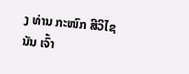ງ ທ່ານ ກະໜົກ ສີວິໄຊນັນ ເຈົ້າ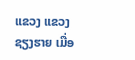ແຂວງ ແຂວງຊຽງຮາຍ ເມື່ອ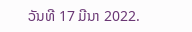ວັນທີ 17 ມີນາ 2022.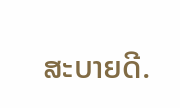ສະບາຍດີ.